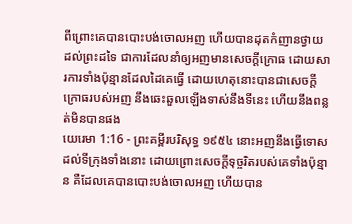ពីព្រោះគេបានបោះបង់ចោលអញ ហើយបានដុតកំញានថ្វាយដល់ព្រះដទៃ ជាការដែលនាំឲ្យអញមានសេចក្ដីក្រោធ ដោយសារការទាំងប៉ុន្មានដែលដៃគេធ្វើ ដោយហេតុនោះបានជាសេចក្ដីក្រោធរបស់អញ នឹងឆេះឆួលឡើងទាស់នឹងទីនេះ ហើយនឹងពន្លត់មិនបានផង
យេរេមា 1:16 - ព្រះគម្ពីរបរិសុទ្ធ ១៩៥៤ នោះអញនឹងធ្វើទោសដល់ទីក្រុងទាំងនោះ ដោយព្រោះសេចក្ដីទុច្ចរិតរបស់គេទាំងប៉ុន្មាន គឺដែលគេបានបោះបង់ចោលអញ ហើយបាន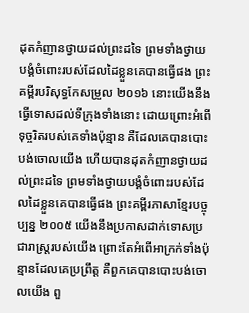ដុតកំញានថ្វាយដល់ព្រះដទៃ ព្រមទាំងថ្វាយបង្គំចំពោះរបស់ដែលដៃខ្លួនគេបានធ្វើផង ព្រះគម្ពីរបរិសុទ្ធកែសម្រួល ២០១៦ នោះយើងនឹងធ្វើទោសដល់ទីក្រុងទាំងនោះ ដោយព្រោះអំពើទុច្ចរិតរបស់គេទាំងប៉ុន្មាន គឺដែលគេបានបោះបង់ចោលយើង ហើយបានដុតកំញានថ្វាយដល់ព្រះដទៃ ព្រមទាំងថ្វាយបង្គំចំពោះរបស់ដែលដៃខ្លួនគេបានធ្វើផង ព្រះគម្ពីរភាសាខ្មែរបច្ចុប្បន្ន ២០០៥ យើងនឹងប្រកាសដាក់ទោសប្រជារាស្ត្ររបស់យើង ព្រោះតែអំពើអាក្រក់ទាំងប៉ុន្មានដែលគេប្រព្រឹត្ត គឺពួកគេបានបោះបង់ចោលយើង ពួ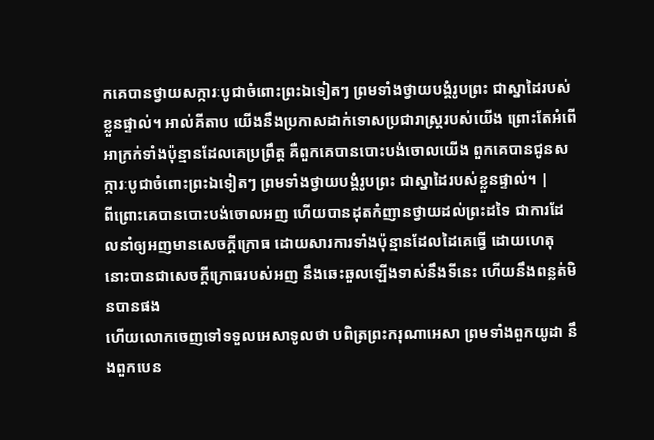កគេបានថ្វាយសក្ការៈបូជាចំពោះព្រះឯទៀតៗ ព្រមទាំងថ្វាយបង្គំរូបព្រះ ជាស្នាដៃរបស់ខ្លួនផ្ទាល់។ អាល់គីតាប យើងនឹងប្រកាសដាក់ទោសប្រជារាស្ត្ររបស់យើង ព្រោះតែអំពើអាក្រក់ទាំងប៉ុន្មានដែលគេប្រព្រឹត្ត គឺពួកគេបានបោះបង់ចោលយើង ពួកគេបានជូនសក្ការៈបូជាចំពោះព្រះឯទៀតៗ ព្រមទាំងថ្វាយបង្គំរូបព្រះ ជាស្នាដៃរបស់ខ្លួនផ្ទាល់។ |
ពីព្រោះគេបានបោះបង់ចោលអញ ហើយបានដុតកំញានថ្វាយដល់ព្រះដទៃ ជាការដែលនាំឲ្យអញមានសេចក្ដីក្រោធ ដោយសារការទាំងប៉ុន្មានដែលដៃគេធ្វើ ដោយហេតុនោះបានជាសេចក្ដីក្រោធរបស់អញ នឹងឆេះឆួលឡើងទាស់នឹងទីនេះ ហើយនឹងពន្លត់មិនបានផង
ហើយលោកចេញទៅទទួលអេសាទូលថា បពិត្រព្រះករុណាអេសា ព្រមទាំងពួកយូដា នឹងពួកបេន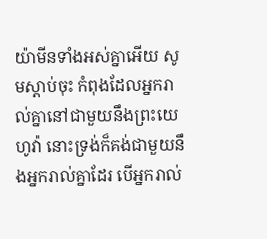យ៉ាមីនទាំងអស់គ្នាអើយ សូមស្តាប់ចុះ កំពុងដែលអ្នករាល់គ្នានៅជាមួយនឹងព្រះយេហូវ៉ា នោះទ្រង់ក៏គង់ជាមួយនឹងអ្នករាល់គ្នាដែរ បើអ្នករាល់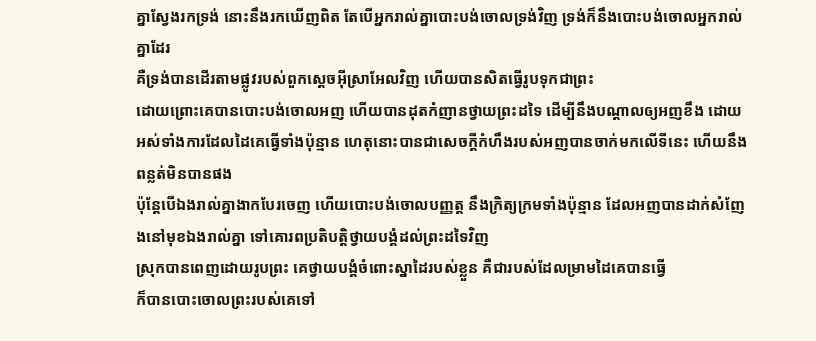គ្នាស្វែងរកទ្រង់ នោះនឹងរកឃើញពិត តែបើអ្នករាល់គ្នាបោះបង់ចោលទ្រង់វិញ ទ្រង់ក៏នឹងបោះបង់ចោលអ្នករាល់គ្នាដែរ
គឺទ្រង់បានដើរតាមផ្លូវរបស់ពួកស្តេចអ៊ីស្រាអែលវិញ ហើយបានសិតធ្វើរូបទុកជាព្រះ
ដោយព្រោះគេបានបោះបង់ចោលអញ ហើយបានដុតកំញានថ្វាយព្រះដទៃ ដើម្បីនឹងបណ្តាលឲ្យអញខឹង ដោយអស់ទាំងការដែលដៃគេធ្វើទាំងប៉ុន្មាន ហេតុនោះបានជាសេចក្ដីកំហឹងរបស់អញបានចាក់មកលើទីនេះ ហើយនឹងពន្លត់មិនបានផង
ប៉ុន្តែបើឯងរាល់គ្នាងាកបែរចេញ ហើយបោះបង់ចោលបញ្ញត្ត នឹងក្រិត្យក្រមទាំងប៉ុន្មាន ដែលអញបានដាក់សំញែងនៅមុខឯងរាល់គ្នា ទៅគោរពប្រតិបត្តិថ្វាយបង្គំដល់ព្រះដទៃវិញ
ស្រុកបានពេញដោយរូបព្រះ គេថ្វាយបង្គំចំពោះស្នាដៃរបស់ខ្លួន គឺជារបស់ដែលម្រាមដៃគេបានធ្វើ
ក៏បានបោះចោលព្រះរបស់គេទៅ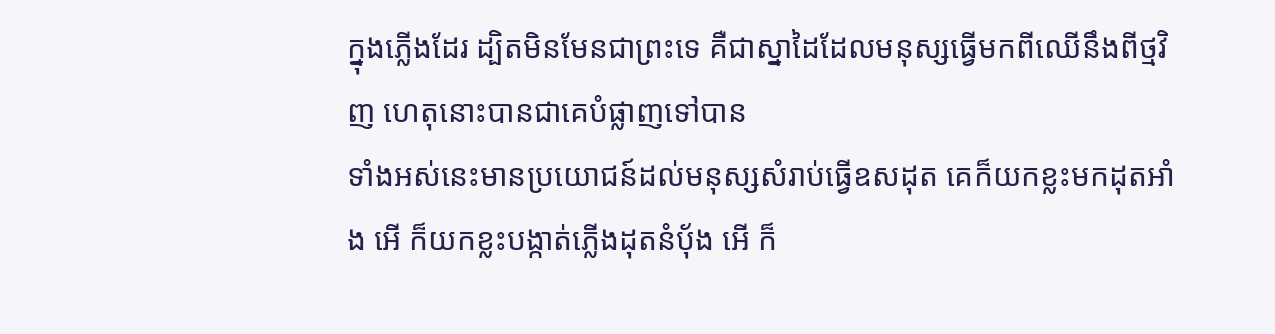ក្នុងភ្លើងដែរ ដ្បិតមិនមែនជាព្រះទេ គឺជាស្នាដៃដែលមនុស្សធ្វើមកពីឈើនឹងពីថ្មវិញ ហេតុនោះបានជាគេបំផ្លាញទៅបាន
ទាំងអស់នេះមានប្រយោជន៍ដល់មនុស្សសំរាប់ធ្វើឧសដុត គេក៏យកខ្លះមកដុតអាំង អើ ក៏យកខ្លះបង្កាត់ភ្លើងដុតនំបុ័ង អើ ក៏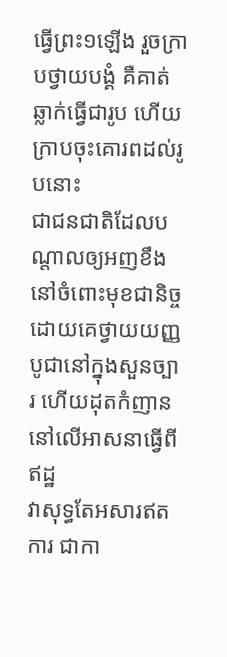ធ្វើព្រះ១ឡើង រួចក្រាបថ្វាយបង្គំ គឺគាត់ឆ្លាក់ធ្វើជារូប ហើយក្រាបចុះគោរពដល់រូបនោះ
ជាជនជាតិដែលបណ្តាលឲ្យអញខឹងនៅចំពោះមុខជានិច្ច ដោយគេថ្វាយយញ្ញបូជានៅក្នុងសួនច្បារ ហើយដុតកំញាននៅលើអាសនាធ្វើពីឥដ្ឋ
វាសុទ្ធតែអសារឥតការ ជាកា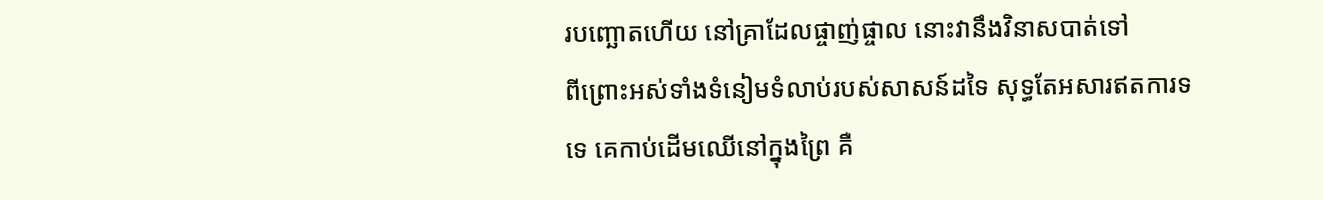របញ្ឆោតហើយ នៅគ្រាដែលផ្ចាញ់ផ្ចាល នោះវានឹងវិនាសបាត់ទៅ
ពីព្រោះអស់ទាំងទំនៀមទំលាប់របស់សាសន៍ដទៃ សុទ្ធតែអសារឥតការទទេ គេកាប់ដើមឈើនៅក្នុងព្រៃ គឺ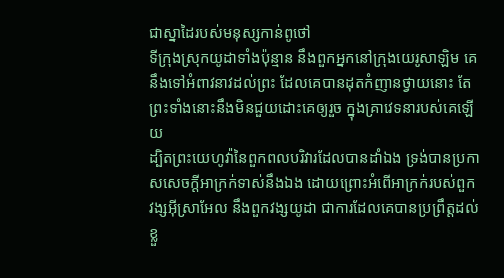ជាស្នាដៃរបស់មនុស្សកាន់ពូថៅ
ទីក្រុងស្រុកយូដាទាំងប៉ុន្មាន នឹងពួកអ្នកនៅក្រុងយេរូសាឡិម គេនឹងទៅអំពាវនាវដល់ព្រះ ដែលគេបានដុតកំញានថ្វាយនោះ តែព្រះទាំងនោះនឹងមិនជួយដោះគេឲ្យរួច ក្នុងគ្រាវេទនារបស់គេឡើយ
ដ្បិតព្រះយេហូវ៉ានៃពួកពលបរិវារដែលបានដាំឯង ទ្រង់បានប្រកាសសេចក្ដីអាក្រក់ទាស់នឹងឯង ដោយព្រោះអំពើអាក្រក់របស់ពួកវង្សអ៊ីស្រាអែល នឹងពួកវង្សយូដា ជាការដែលគេបានប្រព្រឹត្តដល់ខ្លួ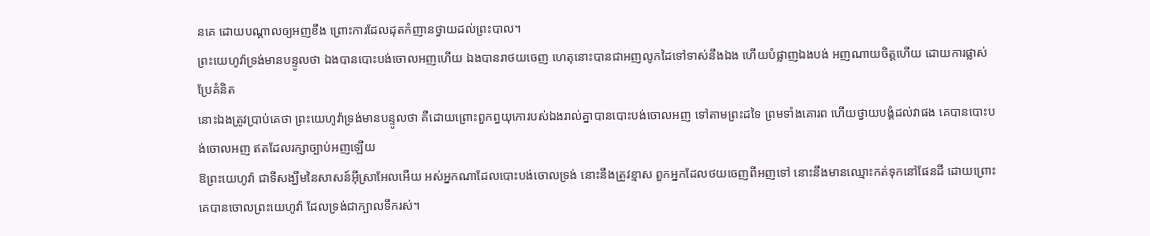នគេ ដោយបណ្តាលឲ្យអញខឹង ព្រោះការដែលដុតកំញានថ្វាយដល់ព្រះបាល។
ព្រះយេហូវ៉ាទ្រង់មានបន្ទូលថា ឯងបានបោះបង់ចោលអញហើយ ឯងបានរាថយចេញ ហេតុនោះបានជាអញលូកដៃទៅទាស់នឹងឯង ហើយបំផ្លាញឯងបង់ អញណាយចិត្តហើយ ដោយការផ្លាស់ប្រែគំនិត
នោះឯងត្រូវប្រាប់គេថា ព្រះយេហូវ៉ាទ្រង់មានបន្ទូលថា គឺដោយព្រោះពួកព្ធយុកោរបស់ឯងរាល់គ្នាបានបោះបង់ចោលអញ ទៅតាមព្រះដទៃ ព្រមទាំងគោរព ហើយថ្វាយបង្គំដល់វាផង គេបានបោះបង់ចោលអញ ឥតដែលរក្សាច្បាប់អញឡើយ
ឱព្រះយេហូវ៉ា ជាទីសង្ឃឹមនៃសាសន៍អ៊ីស្រាអែលអើយ អស់អ្នកណាដែលបោះបង់ចោលទ្រង់ នោះនឹងត្រូវខ្មាស ពួកអ្នកដែលថយចេញពីអញទៅ នោះនឹងមានឈ្មោះកត់ទុកនៅផែនដី ដោយព្រោះគេបានចោលព្រះយេហូវ៉ា ដែលទ្រង់ជាក្បាលទឹករស់។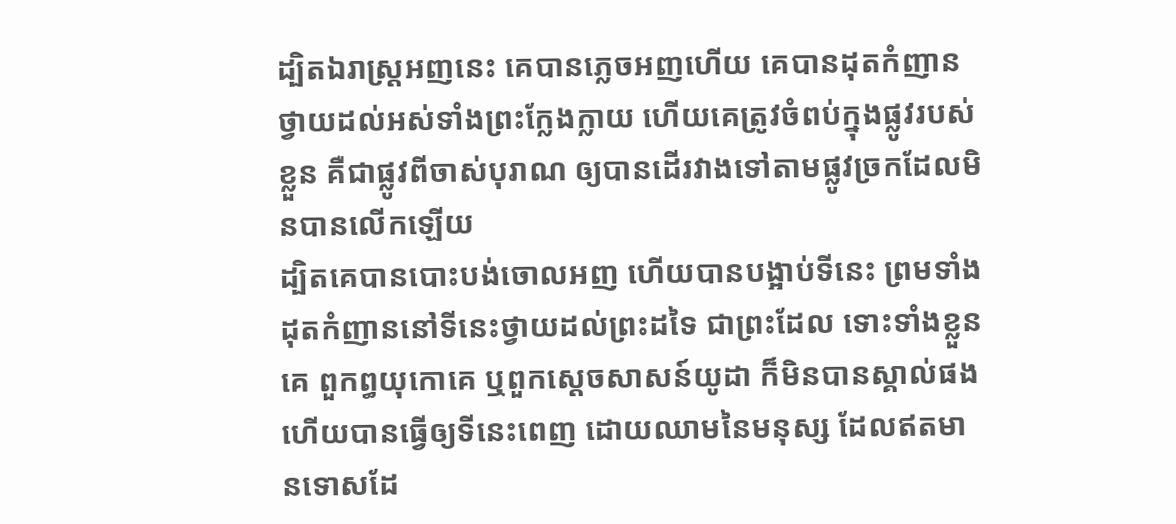ដ្បិតឯរាស្ត្រអញនេះ គេបានភ្លេចអញហើយ គេបានដុតកំញានថ្វាយដល់អស់ទាំងព្រះក្លែងក្លាយ ហើយគេត្រូវចំពប់ក្នុងផ្លូវរបស់ខ្លួន គឺជាផ្លូវពីចាស់បុរាណ ឲ្យបានដើរវាងទៅតាមផ្លូវច្រកដែលមិនបានលើកឡើយ
ដ្បិតគេបានបោះបង់ចោលអញ ហើយបានបង្អាប់ទីនេះ ព្រមទាំងដុតកំញាននៅទីនេះថ្វាយដល់ព្រះដទៃ ជាព្រះដែល ទោះទាំងខ្លួនគេ ពួកព្ធយុកោគេ ឬពួកស្តេចសាសន៍យូដា ក៏មិនបានស្គាល់ផង ហើយបានធ្វើឲ្យទីនេះពេញ ដោយឈាមនៃមនុស្ស ដែលឥតមានទោសដែ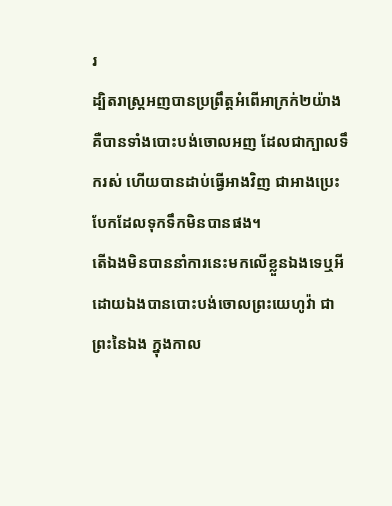រ
ដ្បិតរាស្ត្រអញបានប្រព្រឹត្តអំពើអាក្រក់២យ៉ាង គឺបានទាំងបោះបង់ចោលអញ ដែលជាក្បាលទឹករស់ ហើយបានដាប់ធ្វើអាងវិញ ជាអាងប្រេះបែកដែលទុកទឹកមិនបានផង។
តើឯងមិនបាននាំការនេះមកលើខ្លួនឯងទេឬអី ដោយឯងបានបោះបង់ចោលព្រះយេហូវ៉ា ជាព្រះនៃឯង ក្នុងកាល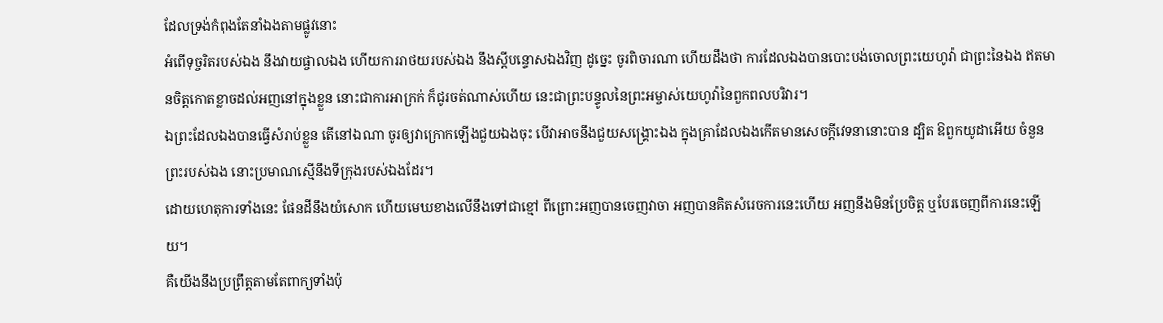ដែលទ្រង់កំពុងតែនាំឯងតាមផ្លូវនោះ
អំពើទុច្ចរិតរបស់ឯង នឹងវាយផ្ចាលឯង ហើយការរាថយរបស់ឯង នឹងស្តីបន្ទោសឯងវិញ ដូច្នេះ ចូរពិចារណា ហើយដឹងថា ការដែលឯងបានបោះបង់ចោលព្រះយេហូវ៉ា ជាព្រះនៃឯង ឥតមានចិត្តកោតខ្លាចដល់អញនៅក្នុងខ្លួន នោះជាការអាក្រក់ ក៏ជូរចត់ណាស់ហើយ នេះជាព្រះបន្ទូលនៃព្រះអម្ចាស់យេហូវ៉ានៃពួកពលបរិវារ។
ឯព្រះដែលឯងបានធ្វើសំរាប់ខ្លួន តើនៅឯណា ចូរឲ្យវាក្រោកឡើងជួយឯងចុះ បើវាអាចនឹងជួយសង្គ្រោះឯង ក្នុងគ្រាដែលឯងកើតមានសេចក្ដីវេទនានោះបាន ដ្បិត ឱពួកយូដាអើយ ចំនួនព្រះរបស់ឯង នោះប្រមាណស្មើនឹងទីក្រុងរបស់ឯងដែរ។
ដោយហេតុការទាំងនេះ ផែនដីនឹងយំសោក ហើយមេឃខាងលើនឹងទៅជាខ្មៅ ពីព្រោះអញបានចេញវាចា អញបានគិតសំរេចការនេះហើយ អញនឹងមិនប្រែចិត្ត ឬបែរចេញពីការនេះឡើយ។
គឺយើងនឹងប្រព្រឹត្តតាមតែពាក្យទាំងប៉ុ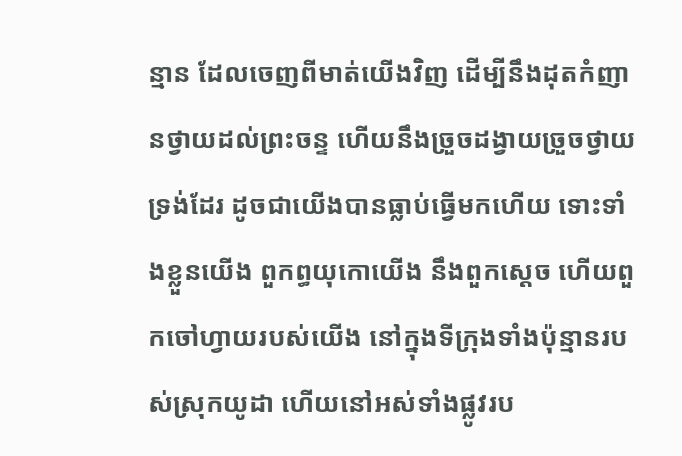ន្មាន ដែលចេញពីមាត់យើងវិញ ដើម្បីនឹងដុតកំញានថ្វាយដល់ព្រះចន្ទ ហើយនឹងច្រួចដង្វាយច្រួចថ្វាយទ្រង់ដែរ ដូចជាយើងបានធ្លាប់ធ្វើមកហើយ ទោះទាំងខ្លួនយើង ពួកព្ធយុកោយើង នឹងពួកស្តេច ហើយពួកចៅហ្វាយរបស់យើង នៅក្នុងទីក្រុងទាំងប៉ុន្មានរបស់ស្រុកយូដា ហើយនៅអស់ទាំងផ្លូវរប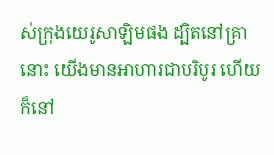ស់ក្រុងយេរូសាឡិមផង ដ្បិតនៅគ្រានោះ យើងមានអាហារជាបរិបូរ ហើយក៏នៅ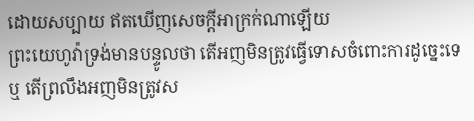ដោយសប្បាយ ឥតឃើញសេចក្ដីអាក្រក់ណាឡើយ
ព្រះយេហូវ៉ាទ្រង់មានបន្ទូលថា តើអញមិនត្រូវធ្វើទោសចំពោះការដូច្នេះទេឬ តើព្រលឹងអញមិនត្រូវស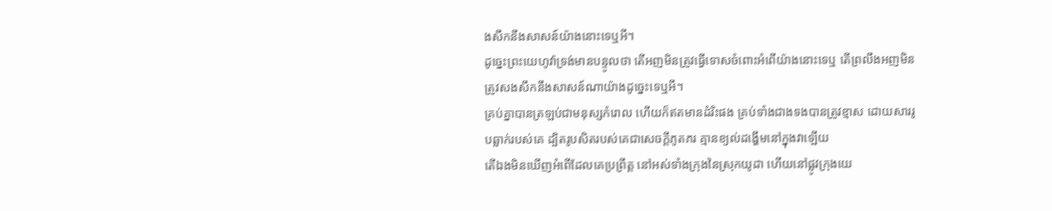ងសឹកនឹងសាសន៍យ៉ាងនោះទេឬអី។
ដូច្នេះព្រះយេហូវ៉ាទ្រង់មានបន្ទូលថា តើអញមិនត្រូវធ្វើទោសចំពោះអំពើយ៉ាងនោះទេឬ តើព្រលឹងអញមិនត្រូវសងសឹកនឹងសាសន៍ណាយ៉ាងដូច្នេះទេឬអី។
គ្រប់គ្នាបានត្រឡប់ជាមនុស្សកំរោល ហើយក៏ឥតមានដំរិះផង គ្រប់ទាំងជាងទងបានត្រូវខ្មាស ដោយសាររូបឆ្លាក់របស់គេ ដ្បិតរូបសិតរបស់គេជាសេចក្ដីភូតភរ គ្មានខ្យល់ដង្ហើមនៅក្នុងវាឡើយ
តើឯងមិនឃើញអំពើដែលគេប្រព្រឹត្ត នៅអស់ទាំងក្រុងនៃស្រុកយូដា ហើយនៅផ្លូវក្រុងយេ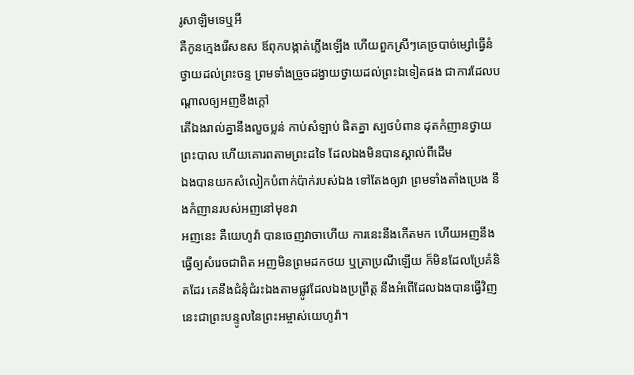រូសាឡិមទេឬអី
គឺកូនក្មេងរើសឧស ឪពុកបង្កាត់ភ្លើងឡើង ហើយពួកស្រីៗគេច្របាច់ម្សៅធ្វើនំថ្វាយដល់ព្រះចន្ទ ព្រមទាំងច្រួចដង្វាយថ្វាយដល់ព្រះឯទៀតផង ជាការដែលបណ្តាលឲ្យអញខឹងក្តៅ
តើឯងរាល់គ្នានឹងលួចប្លន់ កាប់សំឡាប់ ផិតគ្នា ស្បថបំពាន ដុតកំញានថ្វាយព្រះបាល ហើយគោរពតាមព្រះដទៃ ដែលឯងមិនបានស្គាល់ពីដើម
ឯងបានយកសំលៀកបំពាក់ប៉ាក់របស់ឯង ទៅតែងឲ្យវា ព្រមទាំងតាំងប្រេង នឹងកំញានរបស់អញនៅមុខវា
អញនេះ គឺយេហូវ៉ា បានចេញវាចាហើយ ការនេះនឹងកើតមក ហើយអញនឹងធ្វើឲ្យសំរេចជាពិត អញមិនព្រមដកថយ ឬត្រាប្រណីឡើយ ក៏មិនដែលប្រែគំនិតដែរ គេនឹងជំនុំជំរះឯងតាមផ្លូវដែលឯងប្រព្រឹត្ត នឹងអំពើដែលឯងបានធ្វើវិញ នេះជាព្រះបន្ទូលនៃព្រះអម្ចាស់យេហូវ៉ា។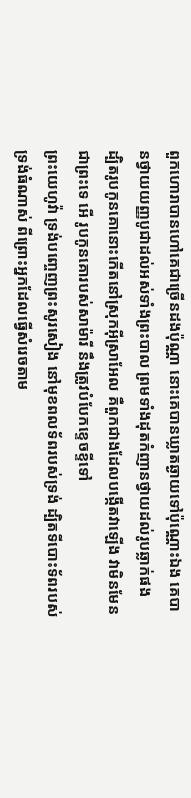ពួកហោរាបានហៅគេជាច្រើនដងប៉ុណ្ណា នោះគេបានឃ្លាតឆ្ងាយទៅប៉ុណ្ណោះឯង គេបានថ្វាយយញ្ញបូជាដល់អស់ទាំងព្រះបាល ព្រមទាំងដុតកំញានថ្វាយដល់រូបឆ្លាក់ផង
ដ្បិតរូបកូនគោនោះកើតនៅស្រុកអ៊ីស្រាអែល គឺពួកជាងដែលបង្កើតវាឡើង វាមិនមែនជាព្រះទេ អើ រូបកូនគោរបស់សាម៉ារី នឹងត្រូវបំបែកខ្ទេចខ្ទីទៅ
ព្រះយេហូវ៉ា ទ្រង់បញ្ចេញព្រះសូរសៀង នៅមុខពលទ័ពរបស់ទ្រង់ ដ្បិតទីបោះទ័ពរបស់ទ្រង់ធំណាស់ ពីព្រោះអ្នកដែលធ្វើសំរេចតាម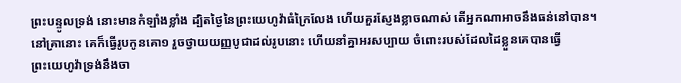ព្រះបន្ទូលទ្រង់ នោះមានកំឡាំងខ្លាំង ដ្បិតថ្ងៃនៃព្រះយេហូវ៉ាធំក្រៃលែង ហើយគួរស្ញែងខ្លាចណាស់ តើអ្នកណាអាចនឹងធន់នៅបាន។
នៅគ្រានោះ គេក៏ធ្វើរូបកូនគោ១ រួចថ្វាយយញ្ញបូជាដល់រូបនោះ ហើយនាំគ្នាអរសប្បាយ ចំពោះរបស់ដែលដៃខ្លួនគេបានធ្វើ
ព្រះយេហូវ៉ាទ្រង់នឹងចា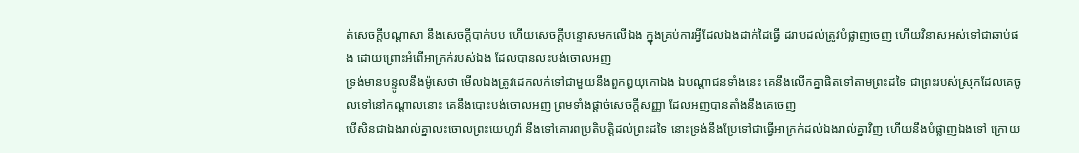ត់សេចក្ដីបណ្តាសា នឹងសេចក្ដីបាក់បប ហើយសេចក្ដីបន្ទោសមកលើឯង ក្នុងគ្រប់ការអ្វីដែលឯងដាក់ដៃធ្វើ ដរាបដល់ត្រូវបំផ្លាញចេញ ហើយវិនាសអស់ទៅជាឆាប់ផង ដោយព្រោះអំពើអាក្រក់របស់ឯង ដែលបានលះបង់ចោលអញ
ទ្រង់មានបន្ទូលនឹងម៉ូសេថា មើលឯងត្រូវដេកលក់ទៅជាមួយនឹងពួកឰយុកោឯង ឯបណ្តាជនទាំងនេះ គេនឹងលើកគ្នាផិតទៅតាមព្រះដទៃ ជាព្រះរបស់ស្រុកដែលគេចូលទៅនៅកណ្តាលនោះ គេនឹងបោះបង់ចោលអញ ព្រមទាំងផ្តាច់សេចក្ដីសញ្ញា ដែលអញបានតាំងនឹងគេចេញ
បើសិនជាឯងរាល់គ្នាលះចោលព្រះយេហូវ៉ា នឹងទៅគោរពប្រតិបត្តិដល់ព្រះដទៃ នោះទ្រង់នឹងប្រែទៅជាធ្វើអាក្រក់ដល់ឯងរាល់គ្នាវិញ ហើយនឹងបំផ្លាញឯងទៅ ក្រោយ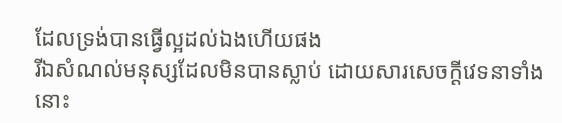ដែលទ្រង់បានធ្វើល្អដល់ឯងហើយផង
រីឯសំណល់មនុស្សដែលមិនបានស្លាប់ ដោយសារសេចក្ដីវេទនាទាំងនោះ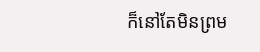ក៏នៅតែមិនព្រម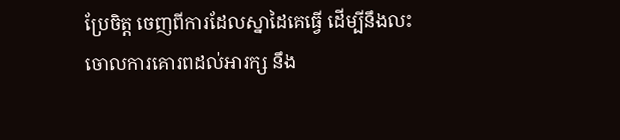ប្រែចិត្ត ចេញពីការដែលស្នាដៃគេធ្វើ ដើម្បីនឹងលះចោលការគោរពដល់អារក្ស នឹង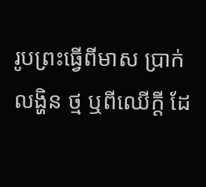រូបព្រះធ្វើពីមាស ប្រាក់ លង្ហិន ថ្ម ឬពីឈើក្តី ដែ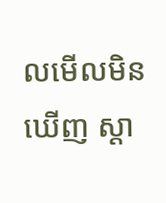លមើលមិនឃើញ ស្តា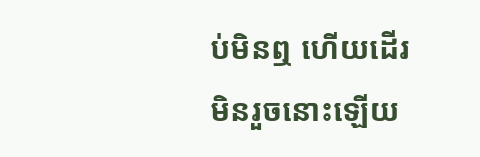ប់មិនឮ ហើយដើរមិនរួចនោះឡើយ